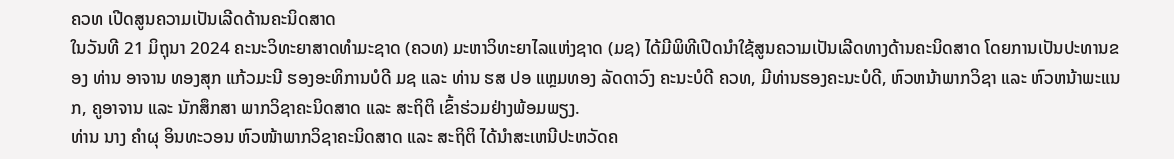ຄວທ ເປີດສູນຄວາມເປັນເລີດດ້ານຄະນິດສາດ
ໃນວັນທີ 21 ມິຖຸນາ 2024 ຄະນະວິທະຍາສາດທໍາມະຊາດ (ຄວທ) ມະຫາວິທະຍາໄລແຫ່ງຊາດ (ມຊ) ໄດ້ມີພິທີເປີດນຳໃຊ້ສູນຄວາມເປັນເລີດທາງດ້ານຄະນິດສາດ ໂດຍການເປັນປະທານຂອງ ທ່ານ ອາຈານ ທອງສຸກ ແກ້ວມະນີ ຮອງອະທິການບໍດີ ມຊ ແລະ ທ່ານ ຮສ ປອ ແຫຼມທອງ ລັດດາວົງ ຄະນະບໍດີ ຄວທ, ມີທ່ານຮອງຄະນະບໍດີ, ຫົວຫນ້າພາກວິຊາ ແລະ ຫົວຫນ້າພະແນກ, ຄູອາຈານ ແລະ ນັກສຶກສາ ພາກວິຊາຄະນິດສາດ ແລະ ສະຖິຕິ ເຂົ້າຮ່ວມຢ່າງພ້ອມພຽງ.
ທ່ານ ນາງ ຄໍາຜຸ ອິນທະວອນ ຫົວໜ້າພາກວິຊາຄະນິດສາດ ແລະ ສະຖິຕິ ໄດ້ນໍາສະເຫນີປະຫວັດຄ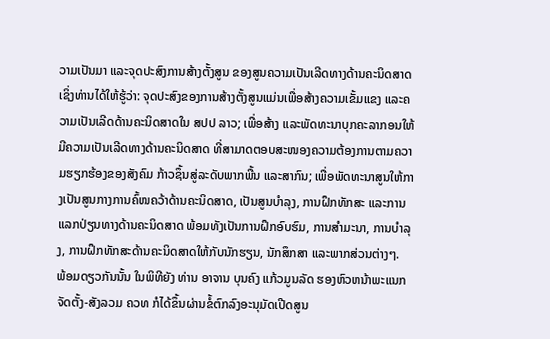ວາມເປັນມາ ແລະຈຸດປະສົງການສ້າງຕັ້ງສູນ ຂອງສູນຄວາມເປັນເລີດທາງດ້ານຄະນິດສາດ ເຊິ່ງທ່ານໄດ້ໃຫ້ຮູ້ວ່າ: ຈຸດປະສົງຂອງການສ້າງຕັ້ງສູນແມ່ນເພື່ອສ້າງຄວາມເຂັ້ມແຂງ ແລະຄວາມເປັນເລີດດ້ານຄະນິດສາດໃນ ສປປ ລາວ; ເພື່ອສ້າງ ແລະພັດທະນາບຸກຄະລາກອນໃຫ້ມີຄວາມເປັນເລີດທາງດ້ານຄະນິດສາດ ທີ່ສາມາດຕອບສະໜອງຄວາມຕ້ອງການຕາມຄວາມຮຽກຮ້ອງຂອງສັງຄົມ ກ້າວຊຶ້ນສູ່ລະດັບພາກພື້ນ ແລະສາກົນ; ເພື່ອພັດທະນາສູນໃຫ້ກາງເປັນສູນກາງການຄົ້ໜຄວ້າດ້ານຄະນິດສາດ, ເປັນສູນບຳລຸງ, ການຝຶກທັກສະ ແລະການແລກປ່ຽນທາງດ້ານຄະນິດສາດ ພ້ອມທັງເປັນການຝຶກອົບຮົມ, ການສຳມະນາ, ການບຳລຸງ, ການຝຶກທັກສະດ້ານຄະນິດສາດໃຫ້ກັບນັກຮຽນ, ນັກສຶກສາ ແລະພາກສ່ວນຕ່າງໆ.
ພ້ອມດຽວກັນນັ້ນ ໃນພິທີຍັງ ທ່ານ ອາຈານ ບຸນຄົງ ແກ້ວມູນລັດ ຮອງຫົວຫນ້າພະແນກຈັດຕັ້ງ-ສັງລວມ ຄວທ ກໍໄດ້ຂຶ້ນຜ່ານຂໍ້ຕົກລົງອະນຸມັດເປີດສູນ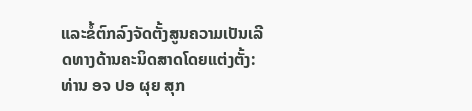ແລະຂໍ້ຕົກລົງຈັດຕັ້ງສູນຄວາມເປັນເລີດທາງດ້ານຄະນິດສາດໂດຍແຕ່ງຕັ້ງ: ທ່ານ ອຈ ປອ ຜຸຍ ສຸກ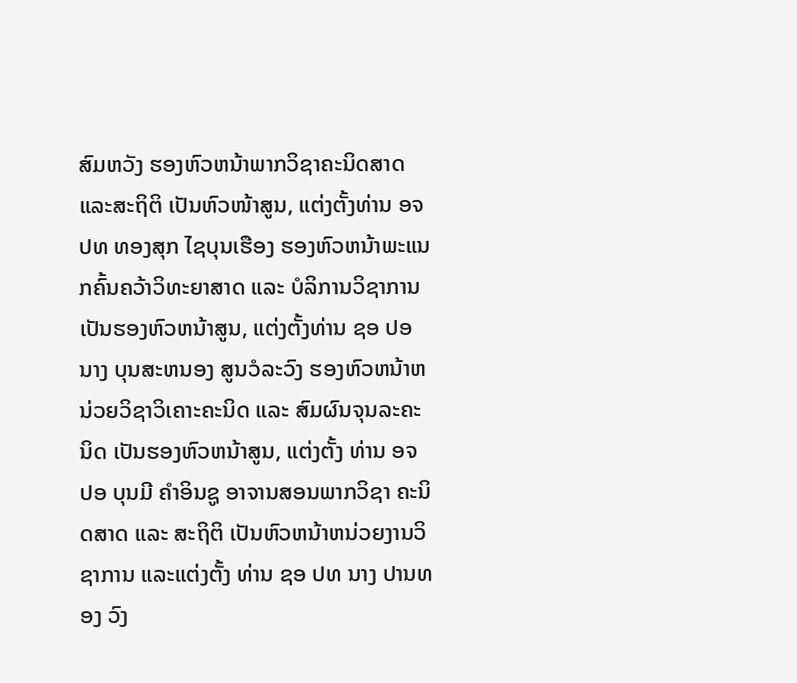ສົມຫວັງ ຮອງຫົວຫນ້າພາກວິຊາຄະນິດສາດ ແລະສະຖິຕິ ເປັນຫົວໜ້າສູນ, ແຕ່ງຕັ້ງທ່ານ ອຈ ປທ ທອງສຸກ ໄຊບຸນເຮືອງ ຮອງຫົວຫນ້າພະແນກຄົ້ນຄວ້າວິທະຍາສາດ ແລະ ບໍລິການວິຊາການ ເປັນຮອງຫົວຫນ້າສູນ, ແຕ່ງຕັ້ງທ່ານ ຊອ ປອ ນາງ ບຸນສະຫນອງ ສູນວໍລະວົງ ຮອງຫົວຫນ້າຫນ່ວຍວິຊາວິເຄາະຄະນິດ ແລະ ສົມຜົນຈຸນລະຄະນິດ ເປັນຮອງຫົວຫນ້າສູນ, ແຕ່ງຕັ້ງ ທ່ານ ອຈ ປອ ບຸນມີ ຄໍາອິນຊູ ອາຈານສອນພາກວິຊາ ຄະນິດສາດ ແລະ ສະຖິຕິ ເປັນຫົວຫນ້າຫນ່ວຍງານວິຊາການ ແລະແຕ່ງຕັ້ງ ທ່ານ ຊອ ປທ ນາງ ປານທອງ ວົງ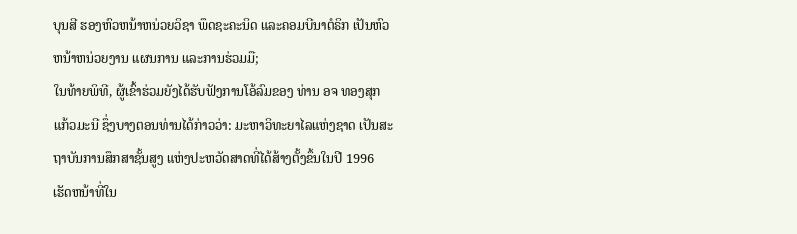ບຸນສີ ຮອງຫົວຫນ້າຫນ່ວຍວິຊາ ພຶດຊະຄະນິດ ແລະຄອມບີນາຕໍຣິກ ເປັນຫົວຫນ້າຫນ່ວຍງານ ແຜນການ ແລະການຮ່ວມມື;
ໃນທ້າຍພິທີ, ຜູ້ເຂົ້າຮ່ວມຍັງໄດ້ຮັບຟັງການໂອ້ລົມຂອງ ທ່ານ ອຈ ທອງສຸກ ແກ້ວມະນີ ຊຶ່ງບາງຕອນທ່ານໄດ້ກ່າວວ່າ: ມະຫາວິທະຍາໄລແຫ່ງຊາດ ເປັນສະຖາບັນການສຶກສາຊັ້ນສູງ ແຫ່ງປະຫວັດສາດທີ່ໄດ້ສ້າງຕັ້ງຂຶ້ນໃນປີ 1996 ເຮັດຫນ້າທີ່ໃນ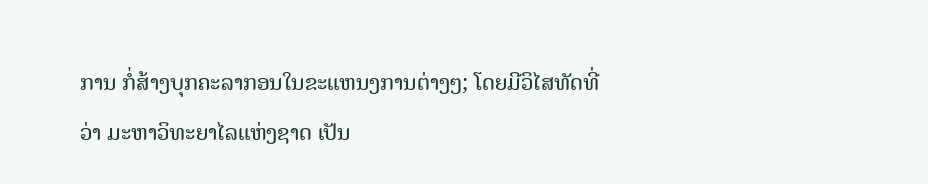ການ ກໍ່ສ້າງບຸກຄະລາກອນໃນຂະແຫນງການຕ່າງໆ; ໂດຍມີວິໄສທັດທີ່ວ່າ ມະຫາວິທະຍາໄລແຫ່ງຊາດ ເປັນ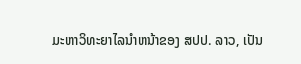ມະຫາວິທະຍາໄລນໍາຫນ້າຂອງ ສປປ. ລາວ, ເປັນ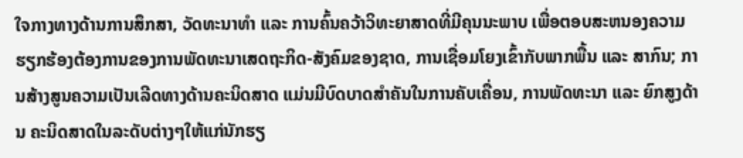ໃຈກາງທາງດ້ານການສຶກສາ, ວັດທະນາທໍາ ແລະ ການຄົ້ນຄວ້າວິທະຍາສາດທີ່ມີຄຸນນະພາບ ເພື່ອຕອບສະຫນອງຄວາມ ຮຽກຮ້ອງຕ້ອງການຂອງການພັດທະນາເສດຖະກິດ-ສັງຄົມຂອງຊາດ, ການເຊື່ອມໂຍງເຂົ້າກັບພາກພື້ນ ແລະ ສາກົນ; ການສ້າງສູນຄວາມເປັນເລີດທາງດ້ານຄະນິດສາດ ແມ່ນມີບົດບາດສໍາຄັນໃນການຄັບເຄື່ອນ, ການພັດທະນາ ແລະ ຍົກສູງດ້ານ ຄະນິດສາດໃນລະດັບຕ່າງໆໃຫ້ແກ່ນັກຮຽ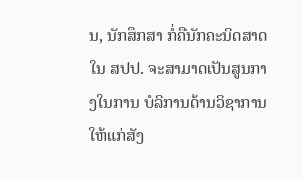ນ, ນັກສຶກສາ ກໍ່ຄືນັກຄະນິດສາດໃນ ສປປ. ຈະສາມາດເປັນສູນກາງໃນການ ບໍລິການດ້ານວິຊາການໃຫ້ແກ່ສັງ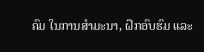ຄົມ ໃນການສໍາມະນາ, ຝຶກອົບຮົມ ແລະ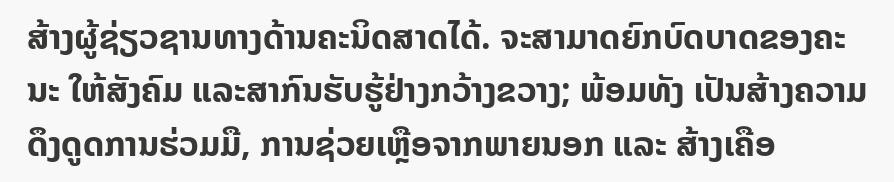ສ້າງຜູ້ຊ່ຽວຊານທາງດ້ານຄະນິດສາດໄດ້. ຈະສາມາດຍົກບົດບາດຂອງຄະນະ ໃຫ້ສັງຄົມ ແລະສາກົນຮັບຮູ້ຢ່າງກວ້າງຂວາງ; ພ້ອມທັງ ເປັນສ້າງຄວາມດຶງດູດການຮ່ວມມື, ການຊ່ວຍເຫຼືອຈາກພາຍນອກ ແລະ ສ້າງເຄືອ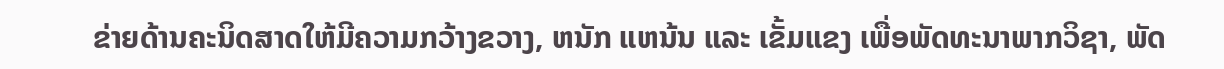ຂ່າຍດ້ານຄະນິດສາດໃຫ້ມີຄວາມກວ້າງຂວາງ, ຫນັກ ແຫນ້ນ ແລະ ເຂັ້ມແຂງ ເພື່ອພັດທະນາພາກວິຊາ, ພັດ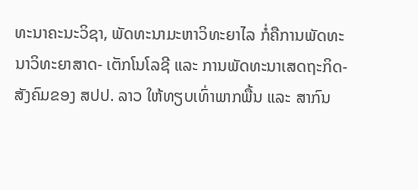ທະນາຄະນະວິຊາ, ພັດທະນາມະຫາວິທະຍາໄລ ກໍ່ຄືການພັດທະນາວິທະຍາສາດ- ເຕັກໂນໂລຊີ ແລະ ການພັດທະນາເສດຖະກິດ-ສັງຄົມຂອງ ສປປ. ລາວ ໃຫ້ທຽບເທົ່າພາກພື້ນ ແລະ ສາກົນ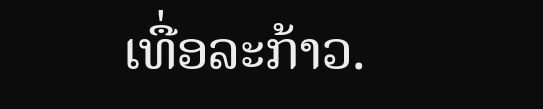ເທື່ອລະກ້າວ.